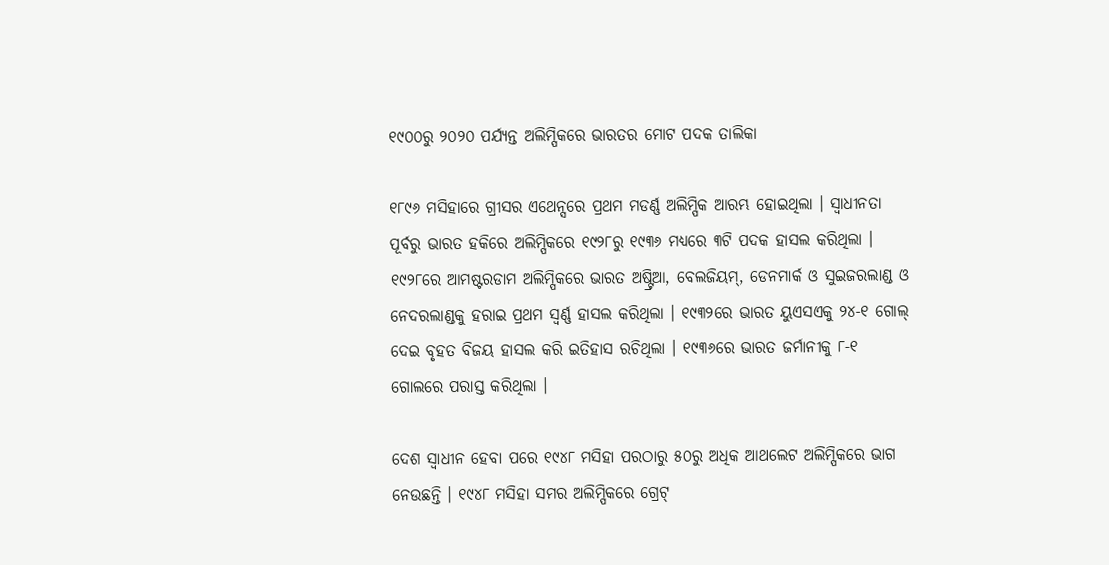୧୯୦୦ରୁ ୨୦୨୦ ପର୍ଯ୍ୟନ୍ତ ଅଲିମ୍ପିକରେ ଭାରତର ମୋଟ ପଦକ ତାଲିକା

୧୮୯୬ ମସିହାରେ ଗ୍ରୀସର ଏଥେନ୍ସରେ ପ୍ରଥମ ମଡର୍ଣ୍ଣ ଅଲିମ୍ପିକ ଆରମ୍ଭ ହୋଇଥିଲା । ସ୍ୱାଧୀନତା ପୂର୍ବରୁ ଭାରତ ହକିରେ ଅଲିମ୍ପିକରେ ୧୯୨୮ରୁ ୧୯୩୬ ମଧ୍ୟରେ ୩ଟି ପଦକ ହାସଲ କରିଥିଲା । ୧୯୨୮ରେ ଆମଷ୍ଟରଡାମ ଅଲିମ୍ପିକରେ ଭାରତ ଅଷ୍ଟ୍ରିଆ, ବେଲଜିୟମ୍, ଡେନମାର୍କ ଓ ସୁଇଜରଲାଣ୍ଡ ଓ ନେଦରଲାଣ୍ଡକୁ ହରାଇ ପ୍ରଥମ ସ୍ୱର୍ଣ୍ଣ ହାସଲ କରିଥିଲା । ୧୯୩୨ରେ ଭାରତ ୟୁଏସଏକୁ ୨୪-୧ ଗୋଲ୍ ଦେଇ ବୃହତ ବିଜୟ ହାସଲ କରି ଇତିହାସ ରଚିଥିଲା । ୧୯୩୬ରେ ଭାରତ ଜର୍ମାନୀକୁ ୮-୧ ଗୋଲରେ ପରାସ୍ତ କରିଥିଲା ।

ଦେଶ ସ୍ୱାଧୀନ ହେବା ପରେ ୧୯୪୮ ମସିହା ପରଠାରୁ ୫୦ରୁ ଅଧିକ ଆଥଲେଟ ଅଲିମ୍ପିକରେ ଭାଗ ନେଉଛନ୍ତି । ୧୯୪୮ ମସିହା ସମର ଅଲିମ୍ପିକରେ ଗ୍ରେଟ୍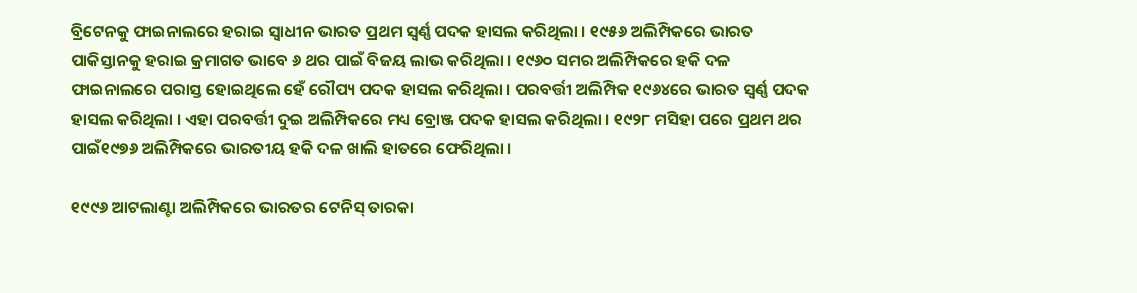ବ୍ରିଟେନକୁ ଫାଇନାଲରେ ହରାଇ ସ୍ୱାଧୀନ ଭାରତ ପ୍ରଥମ ସ୍ୱର୍ଣ୍ଣ ପଦକ ହାସଲ କରିଥିଲା । ୧୯୫୬ ଅଲିମ୍ପିକରେ ଭାରତ ପାକିସ୍ତାନକୁ ହରାଇ କ୍ରମାଗତ ଭାବେ ୬ ଥର ପାଇଁ ବିଜୟ ଲାଭ କରିଥିଲା । ୧୯୬୦ ସମର ଅଲିମ୍ପିକରେ ହକି ଦଳ ଫାଇନାଲରେ ପରାସ୍ତ ହୋଇଥିଲେ ହେଁ ରୌପ୍ୟ ପଦକ ହାସଲ କରିଥିଲା । ପରବର୍ତ୍ତୀ ଅଲିମ୍ପିକ ୧୯୬୪ରେ ଭାରତ ସ୍ୱର୍ଣ୍ଣ ପଦକ ହାସଲ କରିଥିଲା । ଏହା ପରବର୍ତ୍ତୀ ଦୁଇ ଅଲିମ୍ପିକରେ ମଧ୍ୟ ବ୍ରୋଞ୍ଜ ପଦକ ହାସଲ କରିଥିଲା । ୧୯୨୮ ମସିହା ପରେ ପ୍ରଥମ ଥର ପାଇଁ୧୯୭୬ ଅଲିମ୍ପିକରେ ଭାରତୀୟ ହକି ଦଳ ଖାଲି ହାତରେ ଫେରିଥିଲା ।

୧୯୯୬ ଆଟଲାଣ୍ଟା ଅଲିମ୍ପିକରେ ଭାରତର ଟେନିସ୍ ତାରକା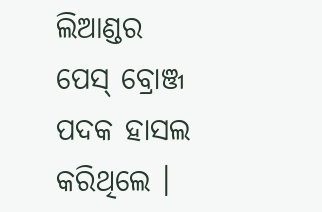ଲିଆଣ୍ଡର ପେସ୍ ବ୍ରୋଞ୍ଜ ପଦକ ହାସଲ କରିଥିଲେ ।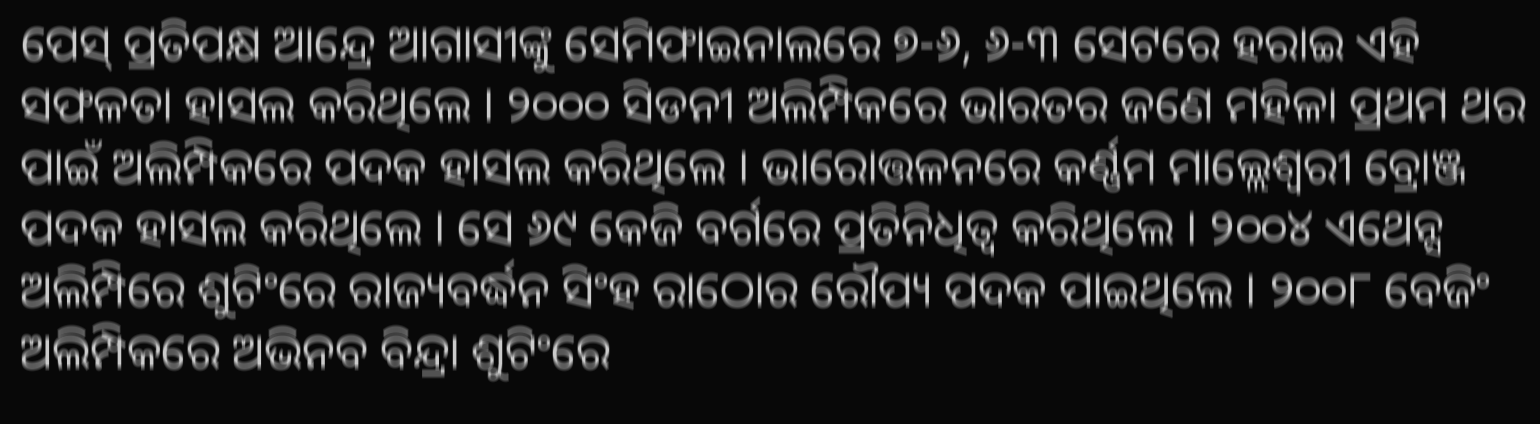ପେସ୍ ପ୍ରତିପକ୍ଷ ଆନ୍ଦ୍ରେ ଆଗାସୀଙ୍କୁ ସେମିଫାଇନାଲରେ ୭-୬, ୬-୩ ସେଟରେ ହରାଇ ଏହି ସଫଳତା ହାସଲ କରିଥିଲେ । ୨୦୦୦ ସିଡନୀ ଅଲିମ୍ପିକରେ ଭାରତର ଜଣେ ମହିଳା ପ୍ରଥମ ଥର ପାଇଁ ଅଲିମ୍ପିକରେ ପଦକ ହାସଲ କରିଥିଲେ । ଭାରୋତ୍ତଳନରେ କର୍ଣ୍ଣମ ମାଲ୍ଲେଶ୍ୱରୀ ବ୍ରୋଞ୍ଜ ପଦକ ହାସଲ କରିଥିଲେ । ସେ ୬୯ କେଜି ବର୍ଗରେ ପ୍ରତିନିଧିତ୍ୱ କରିଥିଲେ । ୨୦୦୪ ଏଥେନ୍ସ ଅଲିମ୍ପିରେ ଶୁଟିଂରେ ରାଜ୍ୟବର୍ଦ୍ଧନ ସିଂହ ରାଠୋର ରୌପ୍ୟ ପଦକ ପାଇଥିଲେ । ୨୦୦୮ ବେଜିଂ ଅଲିମ୍ପିକରେ ଅଭିନବ ବିନ୍ଦ୍ରା ଶୁଟିଂରେ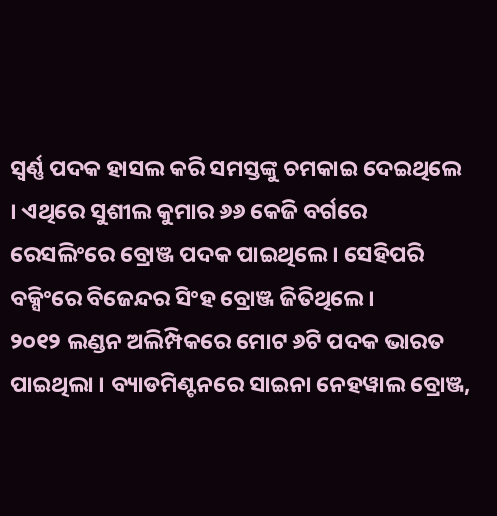ସ୍ୱର୍ଣ୍ଣ ପଦକ ହାସଲ କରି ସମସ୍ତଙ୍କୁ ଚମକାଇ ଦେଇଥିଲେ । ଏଥିରେ ସୁଶୀଲ କୁମାର ୬୬ କେଜି ବର୍ଗରେ ରେସଲିଂରେ ବ୍ରୋଞ୍ଜ ପଦକ ପାଇଥିଲେ । ସେହିପରି ବକ୍ସିଂରେ ବିଜେନ୍ଦର ସିଂହ ବ୍ରୋଞ୍ଜ ଜିତିଥିଲେ ।
୨୦୧୨ ଲଣ୍ଡନ ଅଲିମ୍ପିକରେ ମୋଟ ୬ଟି ପଦକ ଭାରତ ପାଇଥିଲା । ବ୍ୟାଡମିଣ୍ଟନରେ ସାଇନା ନେହୱାଲ ବ୍ରୋଞ୍ଜ,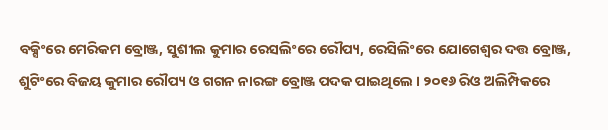ବକ୍ସିଂରେ ମେରିକମ ବ୍ରୋଞ୍ଜ, ସୁଶୀଲ କୁମାର ରେସଲିଂରେ ରୌପ୍ୟ, ରେସିଲିଂରେ ଯୋଗେଶ୍ୱର ଦତ୍ତ ବ୍ରୋଞ୍ଜ, ଶୁଟିଂରେ ବିଜୟ କୁମାର ରୌପ୍ୟ ଓ ଗଗନ ନାରଙ୍ଗ ବ୍ରୋଞ୍ଜ ପଦକ ପାଇଥିଲେ । ୨୦୧୬ ରିଓ ଅଲିମ୍ପିକରେ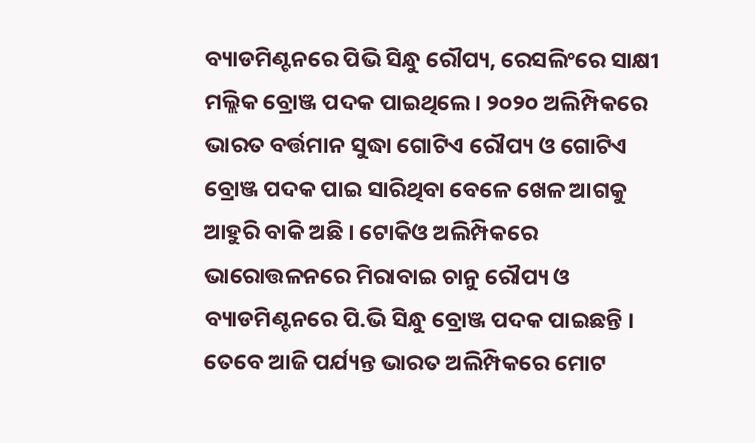ବ୍ୟାଡମିଣ୍ଟନରେ ପିଭି ସିନ୍ଧୁ ରୌପ୍ୟ, ରେସଲିଂରେ ସାକ୍ଷୀ ମଲ୍ଲିକ ବ୍ରୋଞ୍ଜ ପଦକ ପାଇଥିଲେ । ୨୦୨୦ ଅଲିମ୍ପିକରେ ଭାରତ ବର୍ତ୍ତମାନ ସୁଦ୍ଧା ଗୋଟିଏ ରୌପ୍ୟ ଓ ଗୋଟିଏ ବ୍ରୋଞ୍ଜ ପଦକ ପାଇ ସାରିଥିବା ବେଳେ ଖେଳ ଆଗକୁ ଆହୁରି ବାକି ଅଛି । ଟୋକିଓ ଅଲିମ୍ପିକରେ ଭାରୋତ୍ତଳନରେ ମିରାବାଇ ଚାନୁ ରୌପ୍ୟ ଓ ବ୍ୟାଡମିଣ୍ଟନରେ ପି.ଭି ସିନ୍ଧୁ ବ୍ରୋଞ୍ଜ ପଦକ ପାଇଛନ୍ତି । ତେବେ ଆଜି ପର୍ଯ୍ୟନ୍ତ ଭାରତ ଅଲିମ୍ପିକରେ ମୋଟ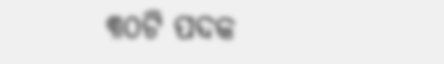୩୦ଟି ପଦକ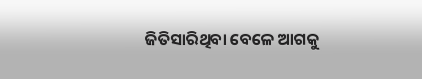ଜିତିସାରିଥିବା ବେଳେ ଆଗକୁ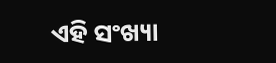ଏହି ସଂଖ୍ୟା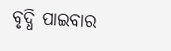ବୃଦ୍ଧି ପାଇବାର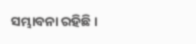ସମ୍ଭାବନା ରହିଛି ।